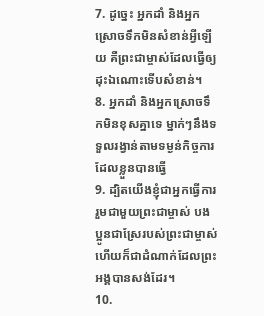7. ដូច្នេះ អ្នកដាំ និងអ្នកស្រោចទឹកមិនសំខាន់អ្វីឡើយ គឺព្រះជាម្ចាស់ដែលធ្វើឲ្យដុះឯណោះទើបសំខាន់។
8. អ្នកដាំ និងអ្នកស្រោចទឹកមិនខុសគ្នាទេ ម្នាក់ៗនឹងទទួលរង្វាន់តាមទម្ងន់កិច្ចការដែលខ្លួនបានធ្វើ
9. ដ្បិតយើងខ្ញុំជាអ្នកធ្វើការរួមជាមួយព្រះជាម្ចាស់ បងប្អូនជាស្រែរបស់ព្រះជាម្ចាស់ ហើយក៏ជាដំណាក់ដែលព្រះអង្គបានសង់ដែរ។
10.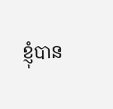ខ្ញុំបាន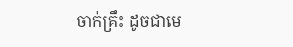ចាក់គ្រឹះ ដូចជាមេ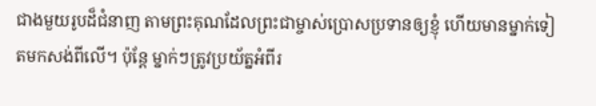ជាងមួយរូបដ៏ជំនាញ តាមព្រះគុណដែលព្រះជាម្ចាស់ប្រោសប្រទានឲ្យខ្ញុំ ហើយមានម្នាក់ទៀតមកសង់ពីលើ។ ប៉ុន្តែ ម្នាក់ៗត្រូវប្រយ័ត្នអំពីរ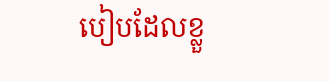បៀបដែលខ្លួ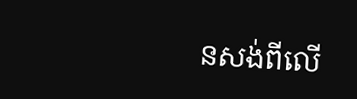នសង់ពីលើ